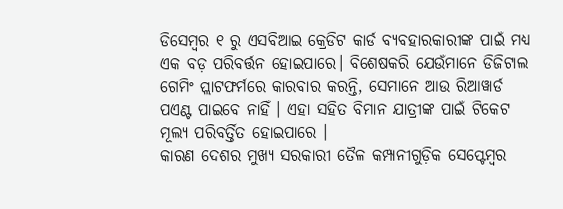ଡିସେମ୍ବର ୧ ରୁ ଏସବିଆଇ କ୍ରେଡିଟ କାର୍ଡ ବ୍ୟବହାରକାରୀଙ୍କ ପାଇଁ ମଧ୍ୟ ଏକ ବଡ଼ ପରିବର୍ତ୍ତନ ହୋଇପାରେ। ବିଶେଷକରି ଯେଉଁମାନେ ଡିଜିଟାଲ ଗେମିଂ ପ୍ଲାଟଫର୍ମରେ କାରବାର କରନ୍ତି, ସେମାନେ ଆଉ ରିଆୱାର୍ଡ ପଏଣ୍ଟ ପାଇବେ ନାହିଁ । ଏହା ସହିତ ବିମାନ ଯାତ୍ରୀଙ୍କ ପାଇଁ ଟିକେଟ ମୂଲ୍ୟ ପରିବର୍ତ୍ତିତ ହୋଇପାରେ ।
କାରଣ ଦେଶର ମୁଖ୍ୟ ସରକାରୀ ତୈଳ କମ୍ପାନୀଗୁଡ଼ିକ ସେପ୍ଟେମ୍ବର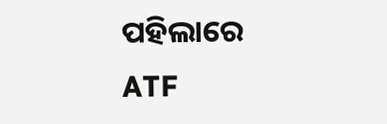ପହିଲାରେ ATF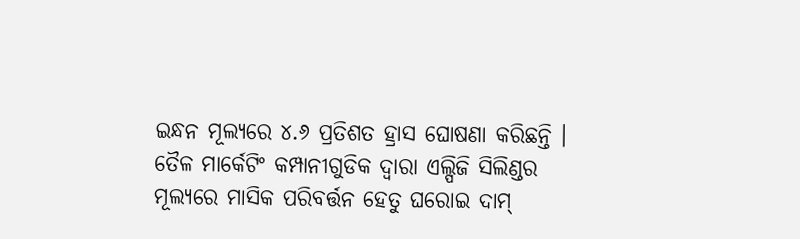ଇନ୍ଧନ ମୂଲ୍ୟରେ ୪.୬ ପ୍ରତିଶତ ହ୍ରାସ ଘୋଷଣା କରିଛନ୍ତି । ତୈଳ ମାର୍କେଟିଂ କମ୍ପାନୀଗୁଡିକ ଦ୍ୱାରା ଏଲ୍ପିଜି ସିଲିଣ୍ଡର ମୂଲ୍ୟରେ ମାସିକ ପରିବର୍ତ୍ତନ ହେତୁ ଘରୋଇ ଦାମ୍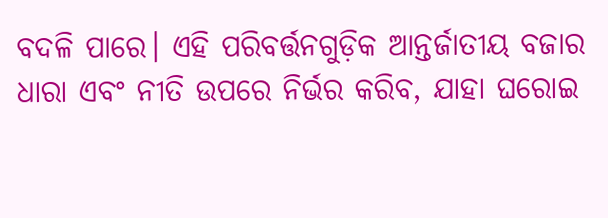ବଦଳି ପାରେ। ଏହି ପରିବର୍ତ୍ତନଗୁଡ଼ିକ ଆନ୍ତର୍ଜାତୀୟ ବଜାର ଧାରା ଏବଂ ନୀତି ଉପରେ ନିର୍ଭର କରିବ, ଯାହା ଘରୋଇ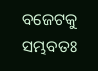ବଜେଟକୁ ସମ୍ଭବତଃ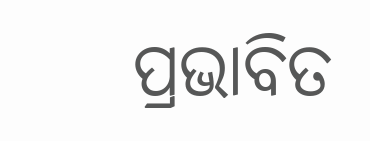ପ୍ରଭାବିତ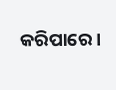କରିପାରେ।